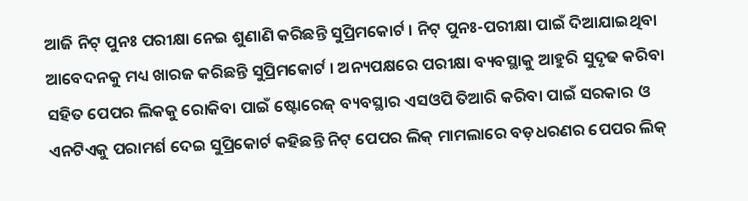ଆଜି ନିଟ୍ ପୁନଃ ପରୀକ୍ଷା ନେଇ ଶୁଣାଣି କରିଛନ୍ତି ସୁପ୍ରିମକୋର୍ଟ । ନିଟ୍ ପୁନଃ-ପରୀକ୍ଷା ପାଇଁ ଦିଆଯାଇଥିବା ଆବେଦନକୁ ମଧ୍ୟ ଖାରଜ କରିଛନ୍ତି ସୁପ୍ରିମକୋର୍ଟ । ଅନ୍ୟପକ୍ଷରେ ପରୀକ୍ଷା ବ୍ୟବସ୍ଥାକୁ ଆହୁରି ସୁଦୃଢ କରିବା ସହିତ ପେପର ଲିକକୁ ରୋକିବା ପାଇଁ ଷ୍ଟୋରେଜ୍ ବ୍ୟବସ୍ଥାର ଏସଓପି ତିଆରି କରିବା ପାଇଁ ସରକାର ଓ ଏନଟିଏକୁ ପରାମର୍ଶ ଦେଇ ସୁପ୍ରିକୋର୍ଟ କହିଛନ୍ତି ନିଟ୍ ପେପର ଲିକ୍ ମାମଲାରେ ବଡ଼ଧରଣର ପେପର ଲିକ୍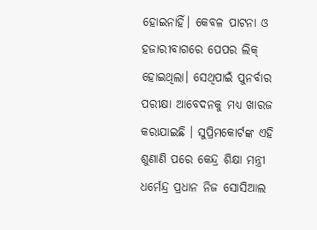ହୋଇନାହିଁ। କେବଳ ପାଟନା ଓ ହଜାରୀବାଗରେ ପେପର ଲିକ୍ ହୋଇଥିଲା। ସେଥିପାଇଁ ପୁନର୍ବାର ପରୀକ୍ଷା ଆବେଦନକୁ ମଧ୍ୟ ଖାରଜ କରାଯାଇଛି । ସୁପ୍ରିମକୋର୍ଟଙ୍କ ଏହି ଶୁଣାଣି ପରେ କେନ୍ଦ୍ର ଶିକ୍ଷା ମନ୍ତ୍ରୀ ଧର୍ମେନ୍ଦ୍ର ପ୍ରଧାନ ନିଜ ସୋସିଆଲ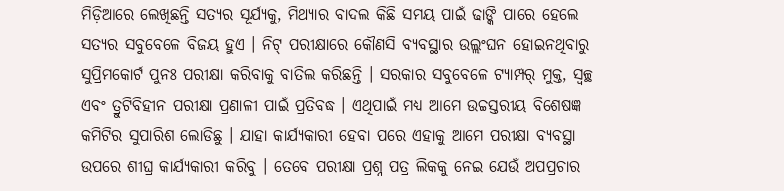ମିଡ଼ିଆରେ ଲେଖିଛନ୍ତି ସତ୍ୟର ସୂର୍ଯ୍ୟକୁ, ମିଥ୍ୟାର ବାଦଲ କିଛି ସମୟ ପାଇଁ ଢାଙ୍କି ପାରେ ହେଲେ ସତ୍ୟର ସବୁବେଳେ ବିଜୟ ହୁଏ । ନିଟ୍ ପରୀକ୍ଷାରେ କୌଣସି ବ୍ୟବସ୍ଥାର ଉଲ୍ଲଂଘନ ହୋଇନଥିବାରୁ ସୁପ୍ରିମକୋର୍ଟ ପୁନଃ ପରୀକ୍ଷା କରିବାକୁ ବାତିଲ କରିଛନ୍ତି । ସରକାର ସବୁବେଳେ ଟ୍ୟାମ୍ପର୍ ମୁକ୍ତ, ସ୍ୱଚ୍ଛ ଏବଂ ତ୍ରୁଟିବିହୀନ ପରୀକ୍ଷା ପ୍ରଣାଳୀ ପାଇଁ ପ୍ରତିବଦ୍ଧ । ଏଥିପାଇଁ ମଧ୍ୟ ଆମେ ଉଚ୍ଚସ୍ତରୀୟ ବିଶେଷଜ୍ଞ କମିଟିର ସୁପାରିଶ ଲୋଡିଛୁ । ଯାହା କାର୍ଯ୍ୟକାରୀ ହେବା ପରେ ଏହାକୁ ଆମେ ପରୀକ୍ଷା ବ୍ୟବସ୍ଥା ଉପରେ ଶୀଘ୍ର କାର୍ଯ୍ୟକାରୀ କରିବୁ । ତେବେ ପରୀକ୍ଷା ପ୍ରଶ୍ନ ପତ୍ର ଲିକକୁ ନେଇ ଯେଉଁ ଅପପ୍ରଚାର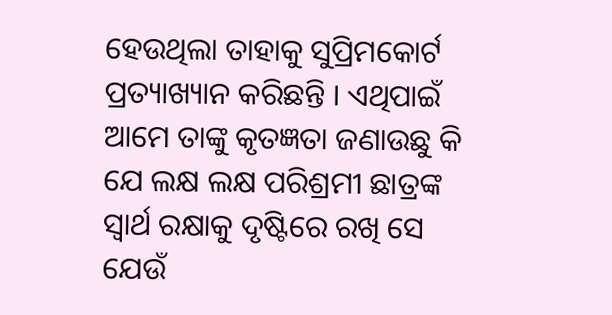ହେଉଥିଲା ତାହାକୁ ସୁପ୍ରିମକୋର୍ଟ ପ୍ରତ୍ୟାଖ୍ୟାନ କରିଛନ୍ତି । ଏଥିପାଇଁ ଆମେ ତାଙ୍କୁ କୃତଜ୍ଞତା ଜଣାଉଛୁ କି ଯେ ଲକ୍ଷ ଲକ୍ଷ ପରିଶ୍ରମୀ ଛାତ୍ରଙ୍କ ସ୍ୱାର୍ଥ ରକ୍ଷାକୁ ଦୃଷ୍ଟିରେ ରଖି ସେ ଯେଉଁ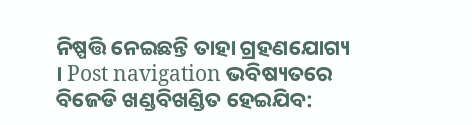ନିଷ୍ପତ୍ତି ନେଇଛନ୍ତି ତାହା ଗ୍ରହଣଯୋଗ୍ୟ । Post navigation ଭବିଷ୍ୟତରେ ବିଜେଡି ଖଣ୍ଡବିଖଣ୍ଡିତ ହେଇଯିବ: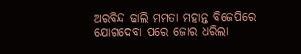ଅରବିନ୍ଦ ଢାଲି ମମତା ମହାନ୍ତ ବିଜେପିରେ ଯୋଗଦେବା ପରେ ଜୋର ଧରିଲା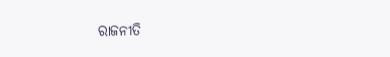ରାଜନୀତି